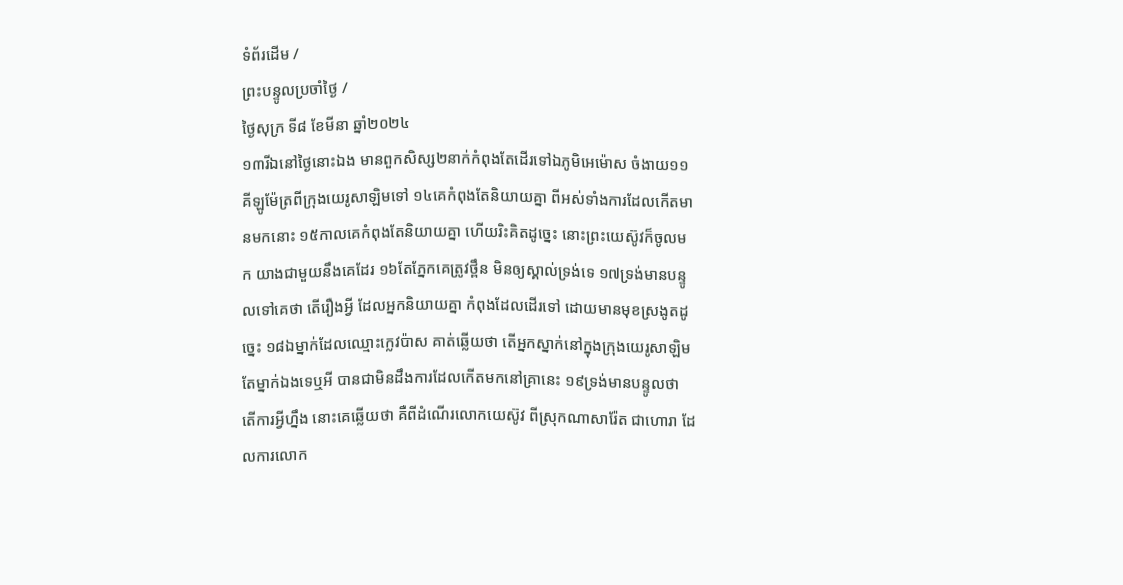ទំព័រដើម /
ព្រះបន្ទូលប្រចាំថ្ងៃ /
ថ្ងៃសុក្រ ទី៨ ខែមីនា ឆ្នាំ២០២៤
១៣រីឯនៅថ្ងៃនោះឯង មានពួកសិស្ស២នាក់កំពុងតែដើរទៅឯភូមិអេម៉ោស ចំងាយ១១គីឡូម៉ែត្រពីក្រុងយេរូសាឡិមទៅ ១៤គេកំពុងតែនិយាយគ្នា ពីអស់ទាំងការដែលកើតមានមកនោះ ១៥កាលគេកំពុងតែនិយាយគ្នា ហើយរិះគិតដូច្នេះ នោះព្រះយេស៊ូវក៏ចូលមក យាងជាមួយនឹងគេដែរ ១៦តែភ្នែកគេត្រូវថ្ពឹន មិនឲ្យស្គាល់ទ្រង់ទេ ១៧ទ្រង់មានបន្ទូលទៅគេថា តើរឿងអ្វី ដែលអ្នកនិយាយគ្នា កំពុងដែលដើរទៅ ដោយមានមុខស្រងូតដូច្នេះ ១៨ឯម្នាក់ដែលឈ្មោះក្លេវប៉ាស គាត់ឆ្លើយថា តើអ្នកស្នាក់នៅក្នុងក្រុងយេរូសាឡិមតែម្នាក់ឯងទេឬអី បានជាមិនដឹងការដែលកើតមកនៅគ្រានេះ ១៩ទ្រង់មានបន្ទូលថា តើការអ្វីហ្នឹង នោះគេឆ្លើយថា គឺពីដំណើរលោកយេស៊ូវ ពីស្រុកណាសារ៉ែត ជាហោរា ដែលការលោក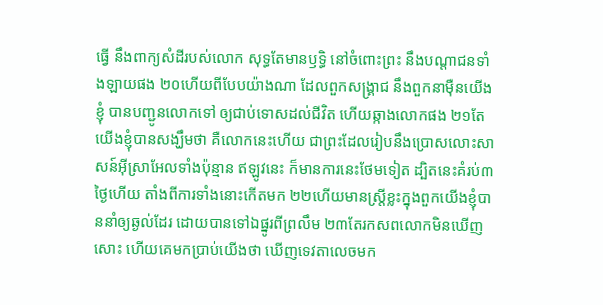ធ្វើ នឹងពាក្យសំដីរបស់លោក សុទ្ធតែមានឫទ្ធិ នៅចំពោះព្រះ នឹងបណ្តាជនទាំងឡាយផង ២០ហើយពីបែបយ៉ាងណា ដែលពួកសង្គ្រាជ នឹងពួកនាម៉ឺនយើងខ្ញុំ បានបញ្ជូនលោកទៅ ឲ្យជាប់ទោសដល់ជីវិត ហើយឆ្កាងលោកផង ២១តែយើងខ្ញុំបានសង្ឃឹមថា គឺលោកនេះហើយ ជាព្រះដែលរៀបនឹងប្រោសលោះសាសន៍អ៊ីស្រាអែលទាំងប៉ុន្មាន ឥឡូវនេះ ក៏មានការនេះថែមទៀត ដ្បិតនេះគំរប់៣ថ្ងៃហើយ តាំងពីការទាំងនោះកើតមក ២២ហើយមានស្ត្រីខ្លះក្នុងពួកយើងខ្ញុំបាននាំឲ្យឆ្ងល់ដែរ ដោយបានទៅឯផ្នូរពីព្រលឹម ២៣តែរកសពលោកមិនឃើញសោះ ហើយគេមកប្រាប់យើងថា ឃើញទេវតាលេចមក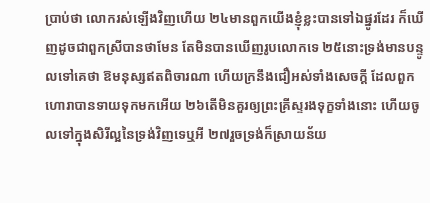ប្រាប់ថា លោករស់ឡើងវិញហើយ ២៤មានពួកយើងខ្ញុំខ្លះបានទៅឯផ្នូរដែរ ក៏ឃើញដូចជាពួកស្រីបានថាមែន តែមិនបានឃើញរូបលោកទេ ២៥នោះទ្រង់មានបន្ទូលទៅគេថា ឱមនុស្សឥតពិចារណា ហើយក្រនឹងជឿអស់ទាំងសេចក្ដី ដែលពួកហោរាបានទាយទុកមកអើយ ២៦តើមិនគួរឲ្យព្រះគ្រីស្ទរងទុក្ខទាំងនោះ ហើយចូលទៅក្នុងសិរីល្អនៃទ្រង់វិញទេឬអី ២៧រួចទ្រង់ក៏ស្រាយន័យ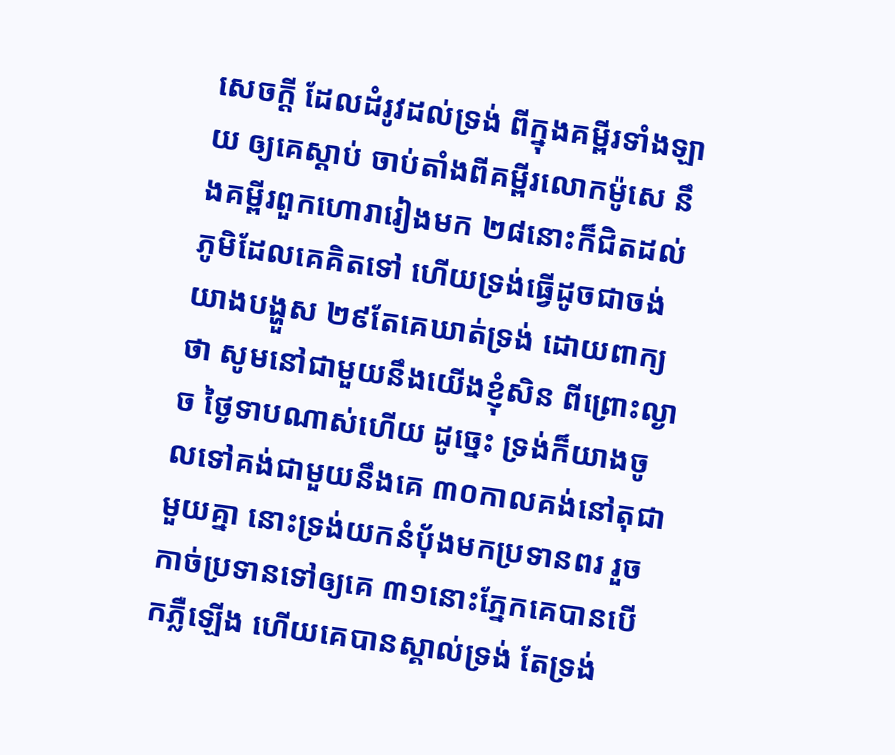សេចក្ដី ដែលដំរូវដល់ទ្រង់ ពីក្នុងគម្ពីរទាំងឡាយ ឲ្យគេស្តាប់ ចាប់តាំងពីគម្ពីរលោកម៉ូសេ នឹងគម្ពីរពួកហោរារៀងមក ២៨នោះក៏ជិតដល់ភូមិដែលគេគិតទៅ ហើយទ្រង់ធ្វើដូចជាចង់យាងបង្ហួស ២៩តែគេឃាត់ទ្រង់ ដោយពាក្យថា សូមនៅជាមួយនឹងយើងខ្ញុំសិន ពីព្រោះល្ងាច ថ្ងៃទាបណាស់ហើយ ដូច្នេះ ទ្រង់ក៏យាងចូលទៅគង់ជាមួយនឹងគេ ៣០កាលគង់នៅតុជាមួយគ្នា នោះទ្រង់យកនំបុ័ងមកប្រទានពរ រួចកាច់ប្រទានទៅឲ្យគេ ៣១នោះភ្នែកគេបានបើកភ្លឺឡើង ហើយគេបានស្គាល់ទ្រង់ តែទ្រង់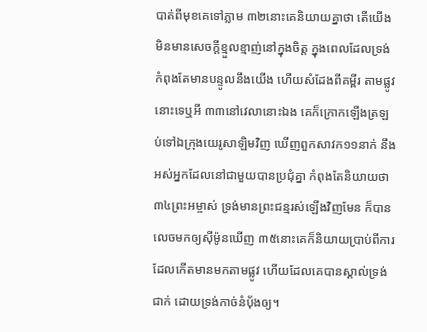បាត់ពីមុខគេទៅភ្លាម ៣២នោះគេនិយាយគ្នាថា តើយើងមិនមានសេចក្ដីខ្មួលខ្មាញ់នៅក្នុងចិត្ត ក្នុងពេលដែលទ្រង់កំពុងតែមានបន្ទូលនឹងយើង ហើយសំដែងពីគម្ពីរ តាមផ្លូវនោះទេឬអី ៣៣នៅវេលានោះឯង គេក៏ក្រោកឡើងត្រឡប់ទៅឯក្រុងយេរូសាឡិមវិញ ឃើញពួកសាវក១១នាក់ នឹងអស់អ្នកដែលនៅជាមួយបានប្រជុំគ្នា កំពុងតែនិយាយថា ៣៤ព្រះអម្ចាស់ ទ្រង់មានព្រះជន្មរស់ឡើងវិញមែន ក៏បានលេចមកឲ្យស៊ីម៉ូនឃើញ ៣៥នោះគេក៏និយាយប្រាប់ពីការដែលកើតមានមកតាមផ្លូវ ហើយដែលគេបានស្គាល់ទ្រង់ជាក់ ដោយទ្រង់កាច់នំបុ័ងឲ្យ។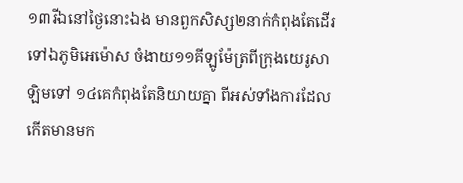១៣រីឯនៅថ្ងៃនោះឯង មានពួកសិស្ស២នាក់កំពុងតែដើរទៅឯភូមិអេម៉ោស ចំងាយ១១គីឡូម៉ែត្រពីក្រុងយេរូសាឡិមទៅ ១៤គេកំពុងតែនិយាយគ្នា ពីអស់ទាំងការដែលកើតមានមក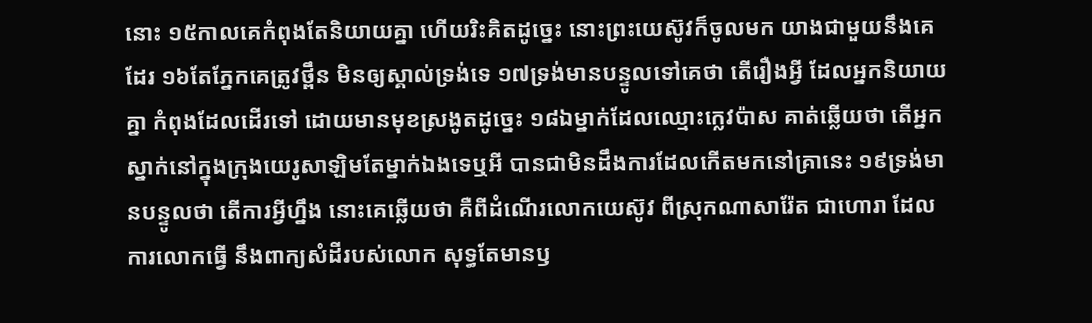នោះ ១៥កាលគេកំពុងតែនិយាយគ្នា ហើយរិះគិតដូច្នេះ នោះព្រះយេស៊ូវក៏ចូលមក យាងជាមួយនឹងគេដែរ ១៦តែភ្នែកគេត្រូវថ្ពឹន មិនឲ្យស្គាល់ទ្រង់ទេ ១៧ទ្រង់មានបន្ទូលទៅគេថា តើរឿងអ្វី ដែលអ្នកនិយាយគ្នា កំពុងដែលដើរទៅ ដោយមានមុខស្រងូតដូច្នេះ ១៨ឯម្នាក់ដែលឈ្មោះក្លេវប៉ាស គាត់ឆ្លើយថា តើអ្នកស្នាក់នៅក្នុងក្រុងយេរូសាឡិមតែម្នាក់ឯងទេឬអី បានជាមិនដឹងការដែលកើតមកនៅគ្រានេះ ១៩ទ្រង់មានបន្ទូលថា តើការអ្វីហ្នឹង នោះគេឆ្លើយថា គឺពីដំណើរលោកយេស៊ូវ ពីស្រុកណាសារ៉ែត ជាហោរា ដែលការលោកធ្វើ នឹងពាក្យសំដីរបស់លោក សុទ្ធតែមានឫ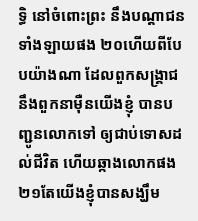ទ្ធិ នៅចំពោះព្រះ នឹងបណ្តាជនទាំងឡាយផង ២០ហើយពីបែបយ៉ាងណា ដែលពួកសង្គ្រាជ នឹងពួកនាម៉ឺនយើងខ្ញុំ បានបញ្ជូនលោកទៅ ឲ្យជាប់ទោសដល់ជីវិត ហើយឆ្កាងលោកផង ២១តែយើងខ្ញុំបានសង្ឃឹម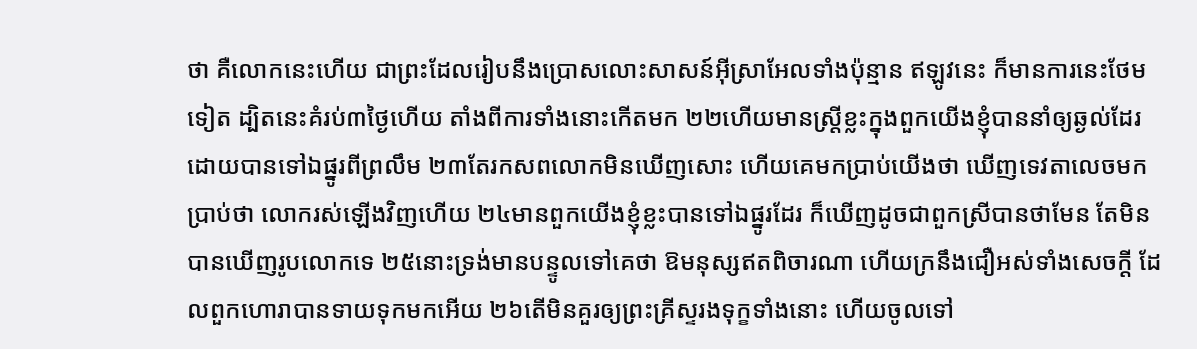ថា គឺលោកនេះហើយ ជាព្រះដែលរៀបនឹងប្រោសលោះសាសន៍អ៊ីស្រាអែលទាំងប៉ុន្មាន ឥឡូវនេះ ក៏មានការនេះថែមទៀត ដ្បិតនេះគំរប់៣ថ្ងៃហើយ តាំងពីការទាំងនោះកើតមក ២២ហើយមានស្ត្រីខ្លះក្នុងពួកយើងខ្ញុំបាននាំឲ្យឆ្ងល់ដែរ ដោយបានទៅឯផ្នូរពីព្រលឹម ២៣តែរកសពលោកមិនឃើញសោះ ហើយគេមកប្រាប់យើងថា ឃើញទេវតាលេចមកប្រាប់ថា លោករស់ឡើងវិញហើយ ២៤មានពួកយើងខ្ញុំខ្លះបានទៅឯផ្នូរដែរ ក៏ឃើញដូចជាពួកស្រីបានថាមែន តែមិនបានឃើញរូបលោកទេ ២៥នោះទ្រង់មានបន្ទូលទៅគេថា ឱមនុស្សឥតពិចារណា ហើយក្រនឹងជឿអស់ទាំងសេចក្ដី ដែលពួកហោរាបានទាយទុកមកអើយ ២៦តើមិនគួរឲ្យព្រះគ្រីស្ទរងទុក្ខទាំងនោះ ហើយចូលទៅ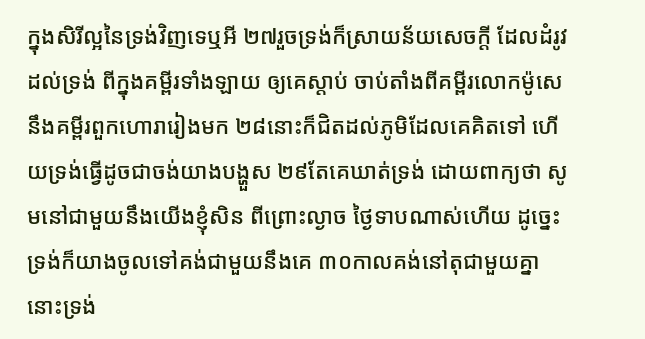ក្នុងសិរីល្អនៃទ្រង់វិញទេឬអី ២៧រួចទ្រង់ក៏ស្រាយន័យសេចក្ដី ដែលដំរូវដល់ទ្រង់ ពីក្នុងគម្ពីរទាំងឡាយ ឲ្យគេស្តាប់ ចាប់តាំងពីគម្ពីរលោកម៉ូសេ នឹងគម្ពីរពួកហោរារៀងមក ២៨នោះក៏ជិតដល់ភូមិដែលគេគិតទៅ ហើយទ្រង់ធ្វើដូចជាចង់យាងបង្ហួស ២៩តែគេឃាត់ទ្រង់ ដោយពាក្យថា សូមនៅជាមួយនឹងយើងខ្ញុំសិន ពីព្រោះល្ងាច ថ្ងៃទាបណាស់ហើយ ដូច្នេះ ទ្រង់ក៏យាងចូលទៅគង់ជាមួយនឹងគេ ៣០កាលគង់នៅតុជាមួយគ្នា នោះទ្រង់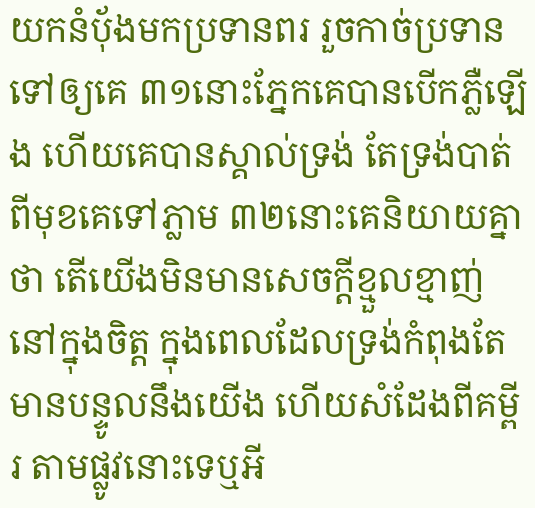យកនំបុ័ងមកប្រទានពរ រួចកាច់ប្រទានទៅឲ្យគេ ៣១នោះភ្នែកគេបានបើកភ្លឺឡើង ហើយគេបានស្គាល់ទ្រង់ តែទ្រង់បាត់ពីមុខគេទៅភ្លាម ៣២នោះគេនិយាយគ្នាថា តើយើងមិនមានសេចក្ដីខ្មួលខ្មាញ់នៅក្នុងចិត្ត ក្នុងពេលដែលទ្រង់កំពុងតែមានបន្ទូលនឹងយើង ហើយសំដែងពីគម្ពីរ តាមផ្លូវនោះទេឬអី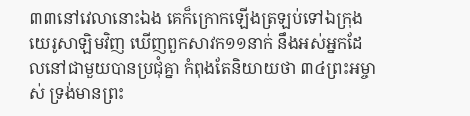៣៣នៅវេលានោះឯង គេក៏ក្រោកឡើងត្រឡប់ទៅឯក្រុងយេរូសាឡិមវិញ ឃើញពួកសាវក១១នាក់ នឹងអស់អ្នកដែលនៅជាមួយបានប្រជុំគ្នា កំពុងតែនិយាយថា ៣៤ព្រះអម្ចាស់ ទ្រង់មានព្រះ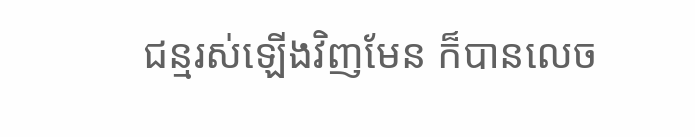ជន្មរស់ឡើងវិញមែន ក៏បានលេច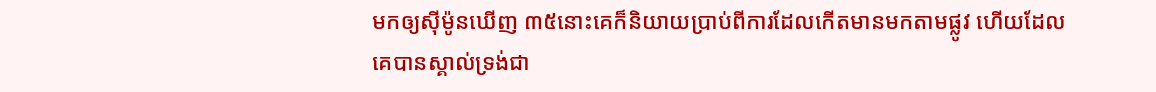មកឲ្យស៊ីម៉ូនឃើញ ៣៥នោះគេក៏និយាយប្រាប់ពីការដែលកើតមានមកតាមផ្លូវ ហើយដែលគេបានស្គាល់ទ្រង់ជា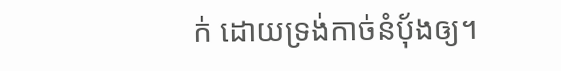ក់ ដោយទ្រង់កាច់នំបុ័ងឲ្យ។